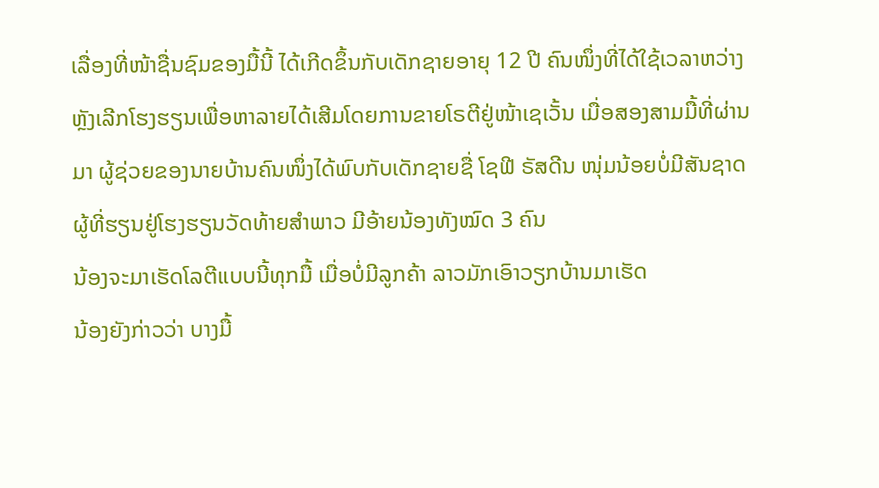ເລື່ອງທີ່ໜ້າຊື່ນຊົມຂອງມື້ນີ້ ໄດ້ເກີດຂຶ້ນກັບເດັກຊາຍອາຍຸ 12 ປີ ຄົນໜຶ່ງທີ່ໄດ້ໃຊ້ເວລາຫວ່າງຫຼັງເລີກໂຮງຮຽນເພື່ອຫາລາຍໄດ້ເສີມໂດຍການຂາຍໂຣຕີຢູ່ໜ້າເຊເວັ້ນ ເມື່ອສອງສາມມື້ທີ່ຜ່ານມາ ຜູ້ຊ່ວຍຂອງນາຍບ້ານຄົນໜຶ່ງໄດ້ພົບກັບເດັກຊາຍຊື່ ໂຊຟີ ຣັສດີນ ໜຸ່ມນ້ອຍບໍ່ມີສັນຊາດ
ຜູ້ທີ່ຮຽນຢູ່ໂຮງຮຽນວັດທ້າຍສຳພາວ ມີອ້າຍນ້ອງທັງໝົດ 3 ຄົນ
ນ້ອງຈະມາເຮັດໂລຕີແບບນີ້ທຸກມື້ ເມື່ອບໍ່ມີລູກຄ້າ ລາວມັກເອົາວຽກບ້ານມາເຮັດ
ນ້ອງຍັງກ່າວວ່າ ບາງມື້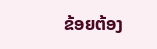ຂ້ອຍຕ້ອງ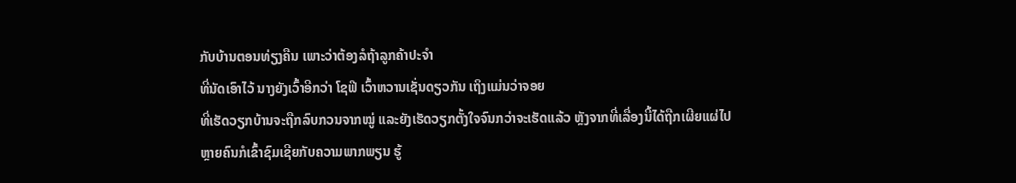ກັບບ້ານຕອນທ່ຽງຄືນ ເພາະວ່າຕ້ອງລໍຖ້າລູກຄ້າປະຈຳ
ທີ່ນັດເອົາໄວ້ ນາງຍັງເວົ້າອີກວ່າ ໂຊຟີ ເວົ້າຫວານເຊັ່ນດຽວກັນ ເຖິງແມ່ນວ່າຈອຍ
ທີ່ເຮັດວຽກບ້ານຈະຖືກລົບກວນຈາກໝູ່ ແລະຍັງເຮັດວຽກຕັ້ງໃຈຈົນກວ່າຈະເຮັດແລ້ວ ຫຼັງຈາກທີ່ເລື່ອງນີ້ໄດ້ຖືກເຜີຍແຜ່ໄປ
ຫຼາຍຄົນກໍເຂົ້າຊົມເຊີຍກັບຄວາມພາກພຽນ ຮູ້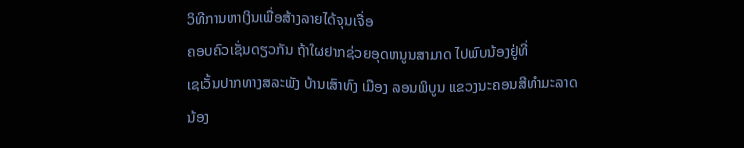ວິທີການຫາເງິນເພື່ອສ້າງລາຍໄດ້ຈຸນເຈື່ອ
ຄອບຄົວເຊັ່ນດຽວກັນ ຖ້າໃຜຢາກຊ່ວຍອຸດຫນູນສາມາດ ໄປພົບນ້ອງຢູ່ທີ່
ເຊເວັ້ນປາກທາງສລະພັງ ບ້ານເສົາທົງ ເມືອງ ລອນພິບູນ ແຂວງນະຄອນສີທໍາມະລາດ
ນ້ອງ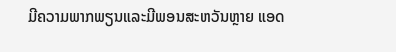ມີຄວາມພາກພຽນແລະມີພອນສະຫວັນຫຼາຍ ແອດ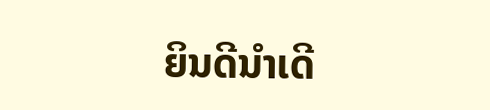ຍິນດີນຳເດີ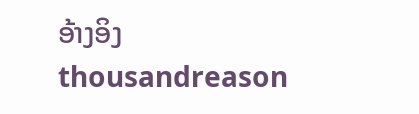ອ້າງອິງ thousandreason